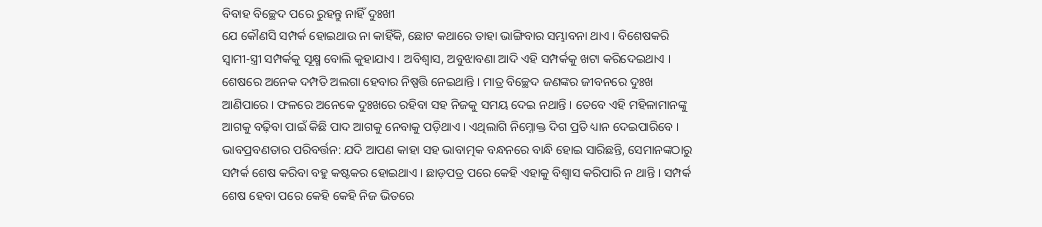ବିବାହ ବିଚ୍ଛେଦ ପରେ ରୁହନ୍ତୁ ନାହିଁ ଦୁଃଖୀ
ଯେ କୌଣସି ସମ୍ପର୍କ ହୋଇଥାଉ ନା କାହିଁକି, ଛୋଟ କଥାରେ ତାହା ଭାଙ୍ଗିବାର ସମ୍ଭାବନା ଥାଏ । ବିଶେଷକରି ସ୍ୱାମୀ-ସ୍ତ୍ରୀ ସମ୍ପର୍କକୁ ସୂକ୍ଷ୍ମ ବୋଲି କୁହାଯାଏ । ଅବିଶ୍ୱାସ, ଅବୁଝାବଣା ଆଦି ଏହି ସମ୍ପର୍କକୁ ଖଟା କରିଦେଇଥାଏ । ଶେଷରେ ଅନେକ ଦମ୍ପତି ଅଲଗା ହେବାର ନିଷ୍ପତ୍ତି ନେଇଥାନ୍ତି । ମାତ୍ର ବିଚ୍ଛେଦ ଜଣଙ୍କର ଜୀବନରେ ଦୁଃଖ ଆଣିପାରେ । ଫଳରେ ଅନେକେ ଦୁଃଖରେ ରହିବା ସହ ନିଜକୁ ସମୟ ଦେଇ ନଥାନ୍ତି । ତେବେ ଏହି ମହିଳାମାନଙ୍କୁ ଆଗକୁ ବଢ଼ିବା ପାଇଁ କିଛି ପାଦ ଆଗକୁ ନେବାକୁ ପଡ଼ିଥାଏ । ଏଥିଲାଗି ନିମ୍ନୋକ୍ତ ଦିଗ ପ୍ରତି ଧ୍ୟାନ ଦେଇପାରିବେ । ଭାବପ୍ରବଣତାର ପରିବର୍ତ୍ତନ: ଯଦି ଆପଣ କାହା ସହ ଭାବାତ୍ମକ ବନ୍ଧନରେ ବାନ୍ଧି ହୋଇ ସାରିଛନ୍ତି, ସେମାନଙ୍କଠାରୁ ସମ୍ପର୍କ ଶେଷ କରିବା ବହୁ କଷ୍ଟକର ହୋଇଥାଏ । ଛାଡ଼ପତ୍ର ପରେ କେହି ଏହାକୁ ବିଶ୍ୱାସ କରିପାରି ନ ଥାନ୍ତି । ସମ୍ପର୍କ ଶେଷ ହେବା ପରେ କେହି କେହି ନିଜ ଭିତରେ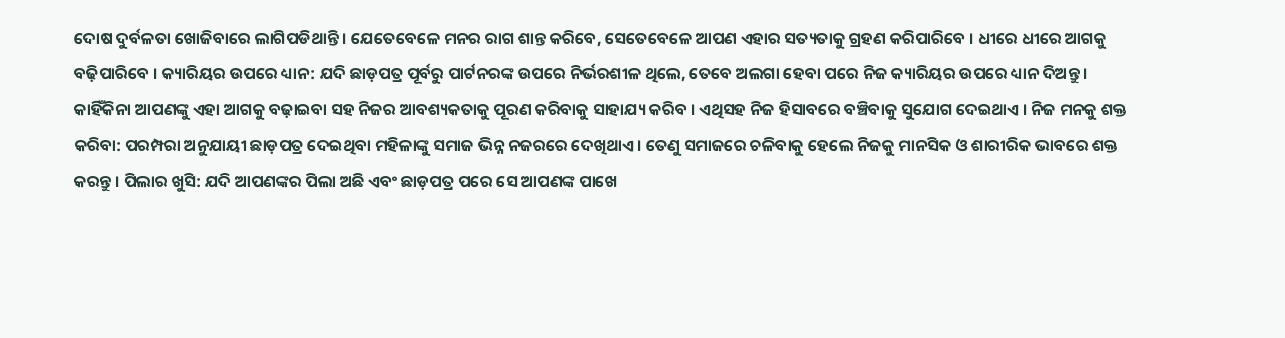ଦୋଷ ଦୁର୍ବଳତା ଖୋଜିବାରେ ଲାଗିପଡିଥାନ୍ତି । ଯେତେବେଳେ ମନର ରାଗ ଶାନ୍ତ କରିବେ, ସେତେବେଳେ ଆପଣ ଏହାର ସତ୍ୟତାକୁ ଗ୍ରହଣ କରିପାରିବେ । ଧୀରେ ଧୀରେ ଆଗକୁ ବଢ଼ିପାରିବେ । କ୍ୟାରିୟର ଉପରେ ଧ୍ୟାନ: ଯଦି ଛାଡ଼ପତ୍ର ପୂର୍ବରୁ ପାର୍ଟନରଙ୍କ ଉପରେ ନିର୍ଭରଶୀଳ ଥିଲେ, ତେବେ ଅଲଗା ହେବା ପରେ ନିଜ କ୍ୟାରିୟର ଉପରେ ଧ୍ୟାନ ଦିଅନ୍ତୁ । କାହିଁକିନା ଆପଣଙ୍କୁ ଏହା ଆଗକୁ ବଢ଼ାଇବା ସହ ନିଜର ଆବଶ୍ୟକତାକୁ ପୂରଣ କରିବାକୁ ସାହାଯ୍ୟ କରିବ । ଏଥିସହ ନିଜ ହିସାବରେ ବଞ୍ଚିବାକୁ ସୁଯୋଗ ଦେଇଥାଏ । ନିଜ ମନକୁ ଶକ୍ତ କରିବା: ପରମ୍ପରା ଅନୁଯାୟୀ ଛାଡ଼ପତ୍ର ଦେଇଥିବା ମହିଳାଙ୍କୁ ସମାଜ ଭିନ୍ନ ନଜରରେ ଦେଖିଥାଏ । ତେଣୁ ସମାଜରେ ଚଳିବାକୁ ହେଲେ ନିଜକୁ ମାନସିକ ଓ ଶାରୀରିକ ଭାବରେ ଶକ୍ତ କରନ୍ତୁ । ପିଲାର ଖୁସି: ଯଦି ଆପଣଙ୍କର ପିଲା ଅଛି ଏବଂ ଛାଡ଼ପତ୍ର ପରେ ସେ ଆପଣଙ୍କ ପାଖେ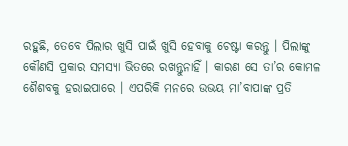ରହୁଛି, ତେବେ ପିଲାର ଖୁସି ପାଇଁ ଖୁସି ହେବାକୁ ଚେଷ୍ଟା କରନ୍ତୁ । ପିଲାଙ୍କୁ କୌଣସି ପ୍ରକାର ସମସ୍ୟା ଭିତରେ ରଖନ୍ତୁନାହିଁ । କାରଣ ସେ ତା’ର କୋମଳ ଶୈଶବକୁ ହରାଇପାରେ । ଏପରିକି ମନରେ ଉଭୟ ମା’ବାପାଙ୍କ ପ୍ରତି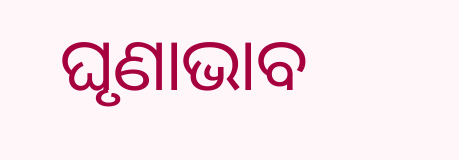ଘୃଣାଭାବ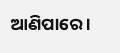ଆଣିପାରେ ।